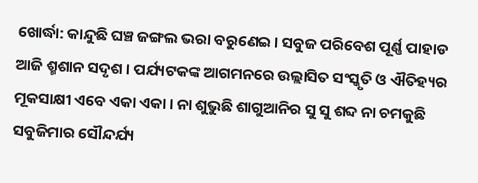ଖୋର୍ଦ୍ଧା: କାନ୍ଦୁଛି ଘଞ୍ଚ ଜଙ୍ଗଲ ଭରା ବରୁଣେଇ । ସବୁଜ ପରିବେଶ ପୂର୍ଣ୍ଣ ପାହାଡ ଆଜି ଶ୍ମଶାନ ସଦୃଶ । ପର୍ଯ୍ୟଟକଙ୍କ ଆଗମନରେ ଉଲ୍ଲାସିତ ସଂସ୍କୃତି ଓ ଐତିହ୍ୟର ମୂକସାକ୍ଷୀ ଏବେ ଏକା ଏକା । ନା ଶୁଭୁଛି ଶାଗୁଆନିର ସୁ ସୁ ଶବ୍ଦ ନା ଚମକୁଛି ସବୁଜିମାର ସୌନ୍ଦର୍ଯ୍ୟ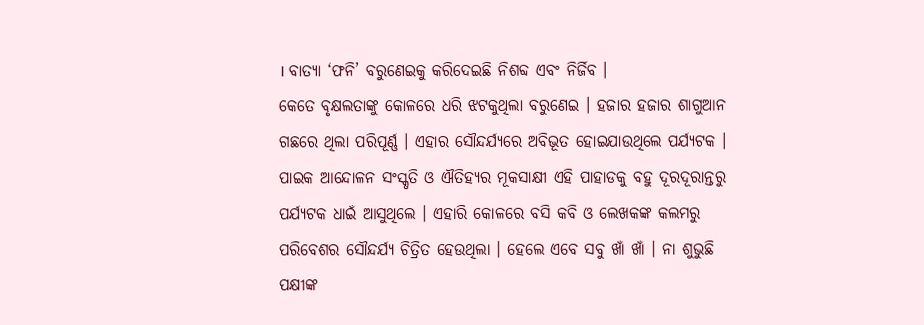। ବାତ୍ୟା ‘ଫନି’ ବରୁଣେଇକୁ କରିଦେଇଛି ନିଶବ୍ଦ ଏବଂ ନିର୍ଜିବ ।
କେତେ ବୃକ୍ଷଲତାଙ୍କୁ କୋଳରେ ଧରି ଝଟକୁଥିଲା ବରୁଣେଇ । ହଜାର ହଜାର ଶାଗୁଆନ ଗଛରେ ଥିଲା ପରିପୂର୍ଣ୍ଣ । ଏହାର ସୌନ୍ଦର୍ଯ୍ୟରେ ଅବିଭୂତ ହୋଇଯାଉଥିଲେ ପର୍ଯ୍ୟଟକ । ପାଇକ ଆନ୍ଦୋଳନ ସଂସ୍କୃତି ଓ ଐତିହ୍ୟର ମୂକସାକ୍ଷୀ ଏହି ପାହାଡକୁ ବହୁ ଦୂରଦୂରାନ୍ତରୁ ପର୍ଯ୍ୟଟକ ଧାଇଁ ଆସୁଥିଲେ । ଏହାରି କୋଳରେ ବସି କବି ଓ ଲେଖକଙ୍କ କଲମରୁ ପରିବେଶର ସୌନ୍ଦର୍ଯ୍ୟ ଚିତ୍ରିତ ହେଉଥିଲା । ହେଲେ ଏବେ ସବୁ ଖାଁ ଖାଁ । ନା ଶୁଭୁଛି ପକ୍ଷୀଙ୍କ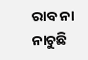ରାବ ନା ନାଚୁଛି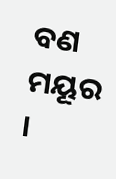ବଣ ମୟୂର ।